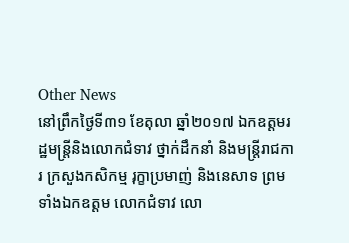Other News
នៅព្រឹកថ្ងៃទី៣១ ខែតុលា ឆ្នាំ២០១៧ ឯកឧត្តមរដ្ឋមន្ត្រីនិងលោកជំទាវ ថ្នាក់ដឹកនាំ និងមន្រ្តីរាជការ ក្រសួងកសិកម្ម រុក្ខាប្រមាញ់ និងនេសាទ ព្រមទាំងឯកឧត្តម លោកជំទាវ លោ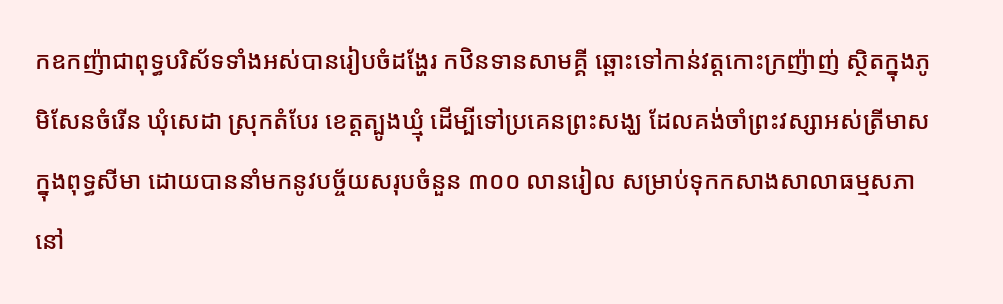កឧកញ៉ាជាពុទ្ធបរិស័ទទាំងអស់បានរៀបចំដង្ហែរ កឋិនទានសាមគ្គី ឆ្ពោះទៅកាន់វត្តកោះក្រញ៉ាញ់ ស្ថិតក្នុងភូមិសែនចំរើន ឃុំសេដា ស្រុកតំបែរ ខេត្តត្បូងឃ្មុំ ដើម្បីទៅប្រគេនព្រះសង្ឃ ដែលគង់ចាំព្រះវស្សាអស់ត្រីមាស ក្នុងពុទ្ធសីមា ដោយបាននាំមកនូវបច្ច័យសរុបចំនួន ៣០០ លានរៀល សម្រាប់ទុកកសាងសាលាធម្មសភា នៅ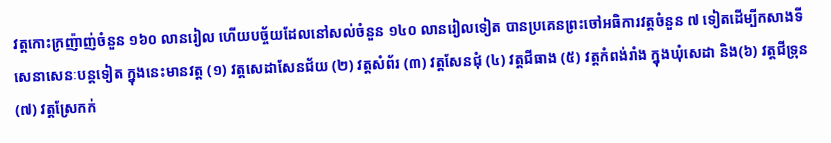វត្តកោះក្រញ៉ាញ់ចំនួន ១៦០ លានរៀល ហើយបច្ច័យដែលនៅសល់ចំនួន ១៤០ លានរៀលទៀត បានប្រគេនព្រះចៅអធិការវត្តចំនួន ៧ ទៀតដើម្បីកសាងទីសេនាសេនៈបន្តទៀត ក្នុងនេះមានវត្ត (១) វត្តសេដាសែនជ័យ (២) វត្តសំព័រ (៣) វត្តសែនជុំ (៤) វត្តជីធាង (៥) វត្តកំពង់រាំង ក្នុងឃុំសេដា និង(៦) វត្តជីទ្រុន (៧) វត្តស្រែកក់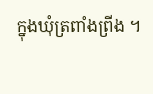ក្នុងឃុំត្រពាំងព្រីង ។